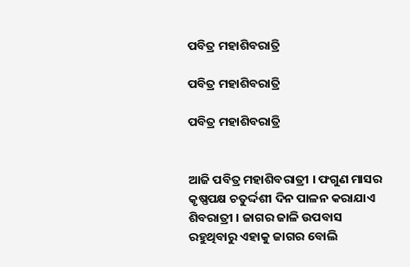ପବିତ୍ର ମହାଶିବରାତ୍ରି

ପବିତ୍ର ମହାଶିବରାତ୍ରି

ପବିତ୍ର ମହାଶିବରାତ୍ରି


ଆଜି ପବିତ୍ର ମହାଶିବରାତ୍ରୀ । ଫଗୁଣ ମାସର କୃଷ୍ଣପକ୍ଷ ଚତୁର୍ଦ୍ଦଶୀ ଦିନ ପାଳନ କରାଯାଏ ଶିବରାତ୍ରୀ । ଜାଗର ଜାଳି ଉପବାସ ରହୁଥିବାରୁ ଏହାକୁ ଜାଗର ବୋଲି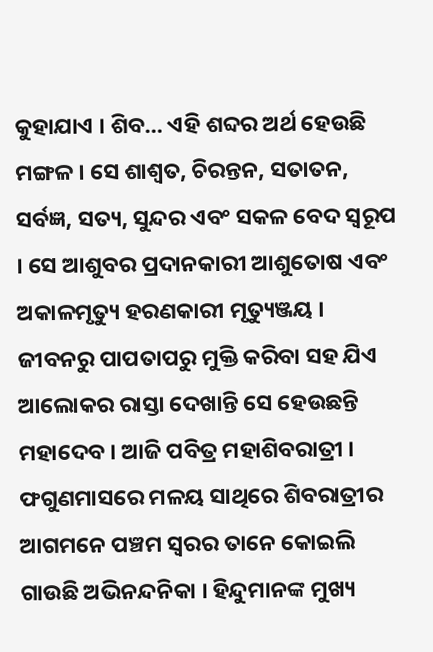କୁହାଯାଏ । ଶିବ… ଏହି ଶବ୍ଦର ଅର୍ଥ ହେଉଛି ମଙ୍ଗଳ । ସେ ଶାଶ୍ୱତ, ଚିରନ୍ତନ, ସତାତନ, ସର୍ବଜ୍ଞ, ସତ୍ୟ, ସୁନ୍ଦର ଏବଂ ସକଳ ବେଦ ସ୍ୱରୂପ । ସେ ଆଶୁବର ପ୍ରଦାନକାରୀ ଆଶୁତୋଷ ଏବଂ ଅକାଳମୃତ୍ୟୁ ହରଣକାରୀ ମୃତ୍ୟୁଞ୍ଜୟ । ଜୀବନରୁ ପାପତାପରୁ ମୁକ୍ତି କରିବା ସହ ଯିଏ ଆଲୋକର ରାସ୍ତା ଦେଖାନ୍ତି ସେ ହେଉଛନ୍ତି ମହାଦେବ । ଆଜି ପବିତ୍ର ମହାଶିବରାତ୍ରୀ । ଫଗୁଣମାସରେ ମଳୟ ସାଥିରେ ଶିବରାତ୍ରୀର ଆଗମନେ ପଞ୍ଚମ ସ୍ୱରର ତାନେ କୋଇଲି ଗାଉଛି ଅଭିନନ୍ଦନିକା । ହିନ୍ଦୁମାନଙ୍କ ମୁଖ୍ୟ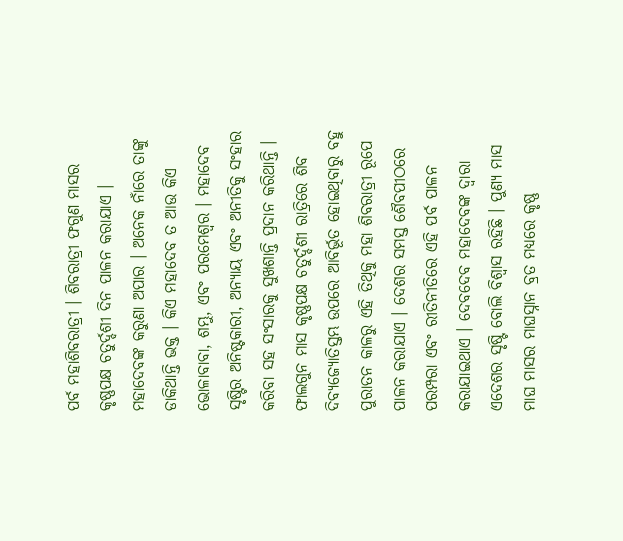ପର୍ବ ମହାଶିବରାତ୍ରୀ । ଶିବରାତ୍ରୀ ଫଗୁଣ ମାସର କୃଷ୍ଣପକ୍ଷ ଚତୁର୍ଦ୍ଦଶୀ ଦିନ ପାଳନ କରାଯାଏ । ମହାଦେବଙ୍କ କରୁଣା ଅପାର । ଅନେକ ନାଁରେ ତାଙ୍କୁ ଡାକିଥାନ୍ତି ଭକ୍ତ । କିଏ ମହାଦେବ ତ ଆଉ କିଏ ଭୋଳାବାବା, ଶମ୍ଭୁ, ଏବଂ ପରମେଶ୍ୱର । ମହାଦେବ ସୃଷ୍ଟିର ଅନିଷ୍ଟକାରୀ, ଅନ୍ୟାୟ ଏବଂ ଅନୀତିକୁ ସଂହାର କରିବା ସହ ସଂସାରକୁ ସୁଖଶାନ୍ତି ପ୍ରଦାନ କରିଥାନ୍ତି । ଫାଲଗୁନ ମାସ କୃଷ୍ଣପକ୍ଷ ଚତୁର୍ଦ୍ଦଶୀ ରାତ୍ରିରେ ଶିବ ଦିବ୍ୟଜ୍ୟୋତିସ୍ତମ୍ଭ ଉପରେ ଆବିର୍ଭୂତ ହୋଇଥିବାରୁ ବହୁ ପୁରାତନ କାଳରୁ ଏହି ତିଥିକୁ ମହା ଶିବରାତ୍ରୀ ରୂପେ ପାଳନ କରାଯାଏ । ଦେଶର ସମସ୍ତ ଶୈବପୀଠରେ ପରମ୍ପରା ଏବଂ ରୀତିନୀତିରେ ଏହି ପର୍ବ ପାଳନ କରାଯାଇଥାଏ । ଦେବଦେବ ମହାଦେବଙ୍କ ଦ୍ୱାରା ଏଦେଶର ସୃଷ୍ଟି ବୋଲି ବିଶ୍ୱାସ ରହିଛି । ପୁଣ୍ୟ ମାସ ମାଘ ମାସର ମାଘସ୍ନାନ ବ୍ରତ ମଧ୍ୟରେ କୃଷ୍ଣ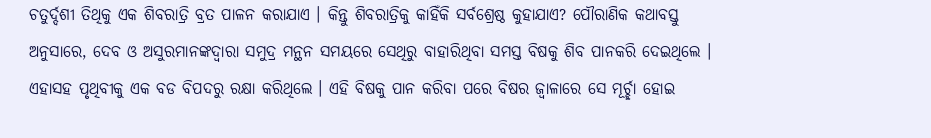ଚତୁର୍ଦ୍ଦଶୀ ତିଥିକୁ ଏକ ଶିବରାତ୍ରି ବ୍ରତ ପାଳନ କରାଯାଏ । କିନ୍ତୁ ଶିବରାତ୍ରିକୁ କାହିଁକି ସର୍ବଶ୍ରେଷ୍ଠ କୁହାଯାଏ? ପୌରାଣିକ କଥାବସ୍ତୁ ଅନୁସାରେ, ଦେବ ଓ ଅସୁରମାନଙ୍କଦ୍ୱାରା ସମୁଦ୍ର ମନ୍ଥନ ସମୟରେ ସେଥିରୁ ବାହାରିଥିବା ସମସ୍ତ ବିଷକୁ ଶିବ ପାନକରି ଦେଇଥିଲେ । ଏହାସହ ପୃଥିବୀକୁ ଏକ ବଡ ବିପଦରୁ ରକ୍ଷା କରିଥିଲେ । ଏହି ବିଷକୁ ପାନ କରିବା ପରେ ବିଷର ଜ୍ୱାଳାରେ ସେ ମୂର୍ଚ୍ଛା ହୋଇ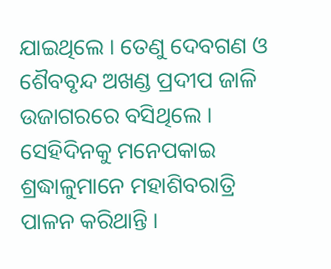ଯାଇଥିଲେ । ତେଣୁ ଦେବଗଣ ଓ ଶୈବବୃନ୍ଦ ଅଖଣ୍ଡ ପ୍ରଦୀପ ଜାଳି ଉଜାଗରରେ ବସିଥିଲେ । ସେହିଦିନକୁ ମନେପକାଇ ଶ୍ରଦ୍ଧାଳୁମାନେ ମହାଶିବରାତ୍ରି ପାଳନ କରିଥାନ୍ତି ।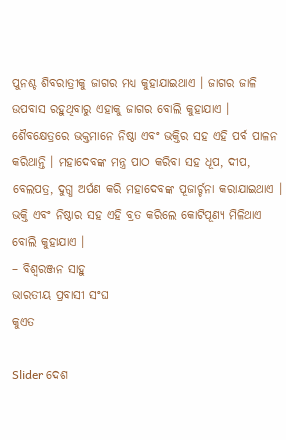ପୁନଶ୍ଚ ଶିବରାତ୍ରୀକୁ ଜାଗର ମଧ୍ୟ କୁହାଯାଇଥାଏ । ଜାଗର ଜାଳି ଉପବାସ ରହୁଥିବାରୁ ଏହାକୁ ଜାଗର ବୋଲି କୁହାଯାଏ । ଶୈବକ୍ଷେତ୍ରରେ ଭକ୍ତମାନେ ନିଷ୍ଠା ଏବଂ ଭକ୍ତିର ସହ ଏହି ପର୍ବ ପାଳନ କରିଥାନ୍ତି । ମହାଦେବଙ୍କ ମନ୍ତ୍ର ପାଠ କରିବା ସହ ଧୂପ, ଦୀପ, ବେଲପତ୍ର, ଦୁଗ୍ଧ ଅର୍ପଣ କରି ମହାଦେବଙ୍କ ପୂଜାର୍ଚ୍ଚନା କରାଯାଇଥାଏ । ଭକ୍ତି ଏବଂ ନିଷ୍ଠାର ସହ ଏହି ବ୍ରତ କରିଲେ କୋଟିପୂଣ୍ୟ ମିଳିଥାଏ ବୋଲି କୁହାଯାଏ ।
– ବିଶ୍ୱରଞ୍ଜନ ସାହୁ
ଭାରତୀୟ ପ୍ରବାସୀ ସଂଘ
କୁଏତ

Slider ଦେଶ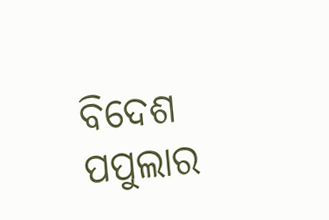ବିଦେଶ ପପୁଲାର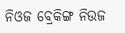ନିଓଜ ବ୍ରେକିଙ୍ଗ ନିଉଜ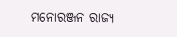ମନୋରଞ୍ଜନ ରାଜ୍ୟ